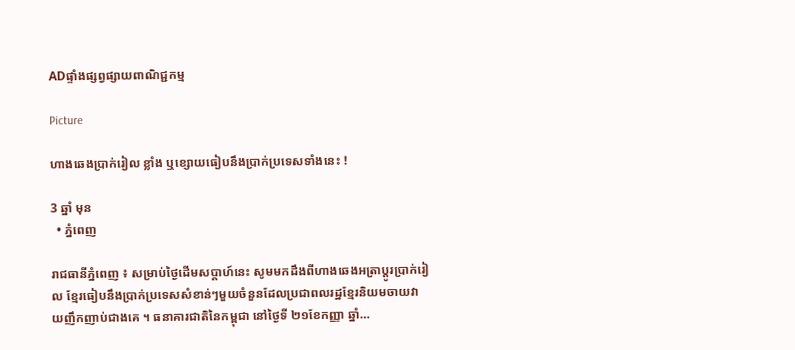ADផ្ទាំងផ្សព្វផ្សាយពាណិជ្ជកម្ម

Picture

ហាងឆេងប្រាក់រៀល ខ្លាំង ឬខ្សោយធៀបនឹងប្រាក់ប្រទេសទាំងនេះ !

3 ឆ្នាំ មុន
  • ភ្នំពេញ

រាជធានីភ្នំពេញ ៖ សម្រាប់ថ្ងៃដើមសប្តាហ៍នេះ សូមមកដឹងពីហាងឆេងអត្រាប្តូរប្រាក់រៀល ខ្មែរធៀបនឹងប្រាក់ប្រទេសសំខាន់ៗមួយចំនួនដែលប្រជាពលរដ្ឋខ្មែរនិយមចាយវាយញឹកញាប់ជាងគេ ។ ធនាគារជាតិនៃកម្ពុជា នៅថ្ងៃទី ២១ខែកញ្ញា ឆ្នាំ…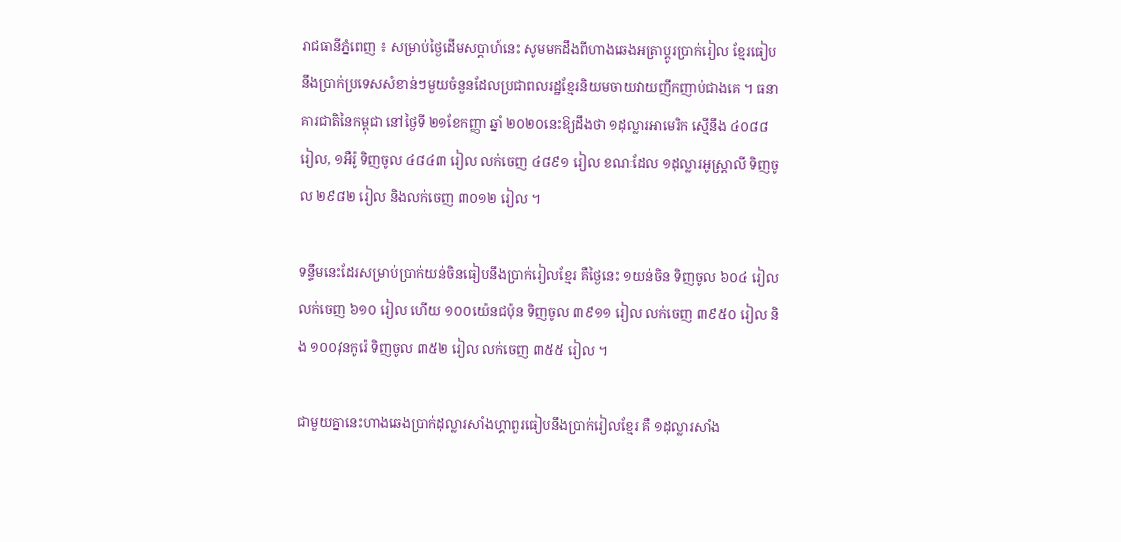រាជធានីភ្នំពេញ ៖ សម្រាប់ថ្ងៃដើមសប្តាហ៍នេះ សូមមកដឹងពីហាងឆេងអត្រាប្តូរប្រាក់រៀល ខ្មែរធៀបនឹងប្រាក់ប្រទេសសំខាន់ៗមួយចំនួនដែលប្រជាពលរដ្ឋខ្មែរនិយមចាយវាយញឹកញាប់ជាងគេ ។ ធនាគារជាតិនៃកម្ពុជា នៅថ្ងៃទី ២១ខែកញ្ញា ឆ្នាំ ២០២០នេះឱ្យដឹងថា ១ដុល្លារអាមេរិក ស្មើនឹង ៤០៨៨ រៀល, ១អឺរ៉ូ ទិញចូល ៤៨៤៣ រៀល លក់ចេញ ៤៨៩១ រៀល ខណៈដែល ១ដុល្លារអូស្ត្រាលី ទិញចូល ២៩៨២ រៀល និងលក់ចេញ ៣០១២ រៀល ។

ទន្ទឹមនេះដែរសម្រាប់ប្រាក់យន់ចិនធៀបនឹងប្រាក់រៀលខ្មែរ គឺថ្ងៃនេះ ១យន់ចិន ទិញចូល ៦០៤ រៀល លក់ចេញ ៦១០ រៀល ហើយ ១០០យ៉េនជប៉ុន ទិញចូល ៣៩១១ រៀល លក់ចេញ ៣៩៥០ រៀល និង ១០០វុនកូរ៉េ ទិញចូល ៣៥២ រៀល លក់ចេញ ៣៥៥ រៀល ។

ជាមួយគ្នានេះហាងឆេងប្រាក់ដុល្លារសាំងហ្គាពួរធៀបនឹងប្រាក់រៀលខ្មែរ គឺ ១ដុល្លារសាំង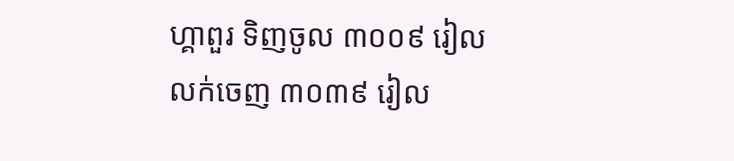ហ្គាពួរ ទិញចូល ៣០០៩ រៀល លក់ចេញ ៣០៣៩ រៀល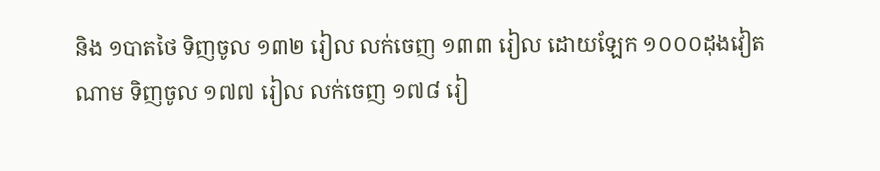និង ១បាតថៃ ទិញចូល ១៣២ រៀល លក់ចេញ ១៣៣ រៀល ដោយឡែក ១០០០ដុងវៀតណាម ទិញចូល ១៧៧ រៀល លក់ចេញ ១៧៨ រៀ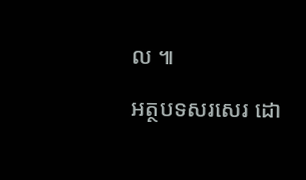ល ៕

អត្ថបទសរសេរ ដោ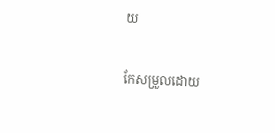យ

កែសម្រួលដោយ